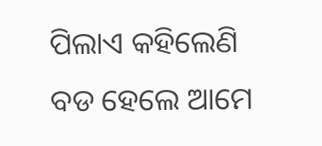ପିଲାଏ କହିଲେଣି ବଡ ହେଲେ ଆମେ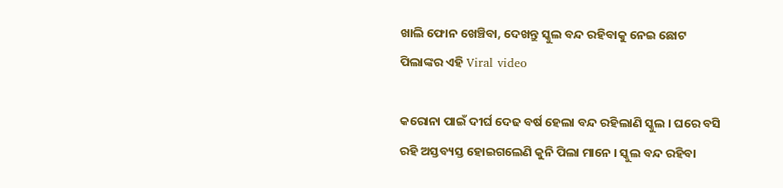ଖାଲି ଫୋନ ଖେଞ୍ଚିବା, ଦେଖନ୍ତୁ ସ୍କୁଲ ବନ୍ଦ ରହିବାକୁ ନେଇ ଛୋଟ ପିଲାଙ୍କର ଏହି Viral video

କରୋନା ପାଇଁ ଦୀର୍ଘ ଦେଢ ବର୍ଷ ହେଲା ବନ୍ଦ ରହିଲାଣି ସ୍କୁଲ । ଘରେ ବସି ରହି ଅସ୍ତବ୍ୟସ୍ତ ହୋଇଗଲେଣି କୁନି ପିଲା ମାନେ । ସ୍କୁଲ ବନ୍ଦ ରହିବା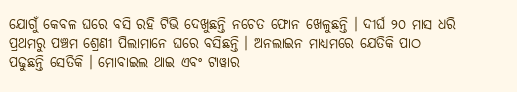ଯୋଗୁଁ କେବଳ ଘରେ ବସି ରହି ଟିଭି ଦେଖୁଛନ୍ତି ନଚେତ ଫୋନ ଖେଳୁଛନ୍ତି । ଦୀର୍ଘ ୨୦ ମାସ ଧରି ପ୍ରଥମରୁ ପଞ୍ଚମ ଶ୍ରେଣୀ ପିଲାମାନେ ଘରେ ବସିଛନ୍ତି । ଅନଲାଇନ ମାଧ୍ୟମରେ ଯେତିକି ପାଠ ପଢୁଛନ୍ତି ସେତିକି । ମୋବାଇଲ ଥାଇ ଏବଂ ଟାୱାର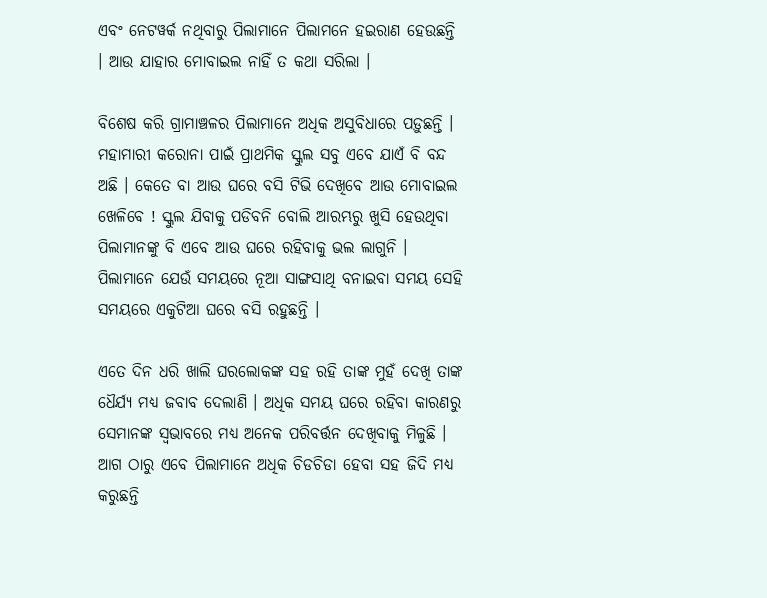ଏବଂ ନେଟୱର୍କ ନଥିବାରୁ ପିଲାମାନେ ପିଲାମନେ ହଇରାଣ ହେଉଛନ୍ତି । ଆଉ ଯାହାର ମୋବାଇଲ ନାହିଁ ତ କଥା ସରିଲା ।

ବିଶେଷ କରି ଗ୍ରାମାଞ୍ଚଳର ପିଲାମାନେ ଅଧିକ ଅସୁବିଧାରେ ପଡ଼ୁଛନ୍ତି । ମହାମାରୀ କରୋନା ପାଇଁ ପ୍ରାଥମିକ ସ୍କୁଲ ସବୁ ଏବେ ଯାଏଁ ବି ବନ୍ଦ ଅଛି । କେତେ ବା ଆଉ ଘରେ ବସି ଟିଭି ଦେଖିବେ ଆଉ ମୋବାଇଲ ଖେଳିବେ ! ସ୍କୁଲ ଯିବାକୁ ପଡିବନି ବୋଲି ଆରମ୍ଭରୁ ଖୁସି ହେଉଥିବା ପିଲାମାନଙ୍କୁ ବି ଏବେ ଆଉ ଘରେ ରହିବାକୁ ଭଲ ଲାଗୁନି । ପିଲାମାନେ ଯେଉଁ ସମୟରେ ନୂଆ ସାଙ୍ଗସାଥି ବନାଇବା ସମୟ ସେହି ସମୟରେ ଏକୁଟିଆ ଘରେ ବସି ରହୁଛନ୍ତି ।

ଏତେ ଦିନ ଧରି ଖାଲି ଘରଲୋକଙ୍କ ସହ ରହି ତାଙ୍କ ମୁହଁ ଦେଖି ତାଙ୍କ ଧୈର୍ଯ୍ୟ ମଧ୍ୟ ଜବାବ ଦେଲାଣି । ଅଧିକ ସମୟ ଘରେ ରହିବା କାରଣରୁ ସେମାନଙ୍କ ସ୍ଵଭାବରେ ମଧ୍ୟ ଅନେକ ପରିବର୍ତ୍ତନ ଦେଖିବାକୁ ମିଳୁଛି । ଆଗ ଠାରୁ ଏବେ ପିଲାମାନେ ଅଧିକ ଚିଡଚିଡା ହେବା ସହ ଜିଦି ମଧ୍ୟ କରୁଛନ୍ତି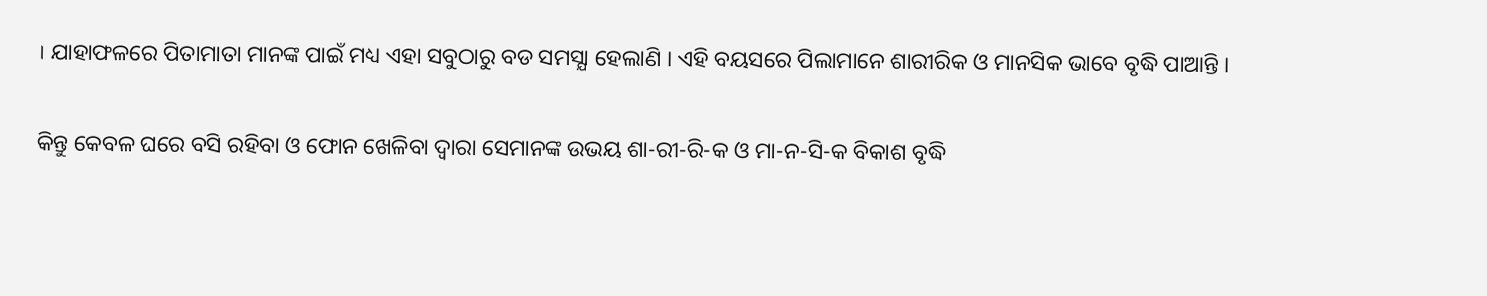। ଯାହାଫଳରେ ପିତାମାତା ମାନଙ୍କ ପାଇଁ ମଧ୍ୟ ଏହା ସବୁଠାରୁ ବଡ ସମସ୍ଯା ହେଲାଣି । ଏହି ବୟସରେ ପିଲାମାନେ ଶାରୀରିକ ଓ ମାନସିକ ଭାବେ ବୃଦ୍ଧି ପାଆନ୍ତି ।

କିନ୍ତୁ କେବଳ ଘରେ ବସି ରହିବା ଓ ଫୋନ ଖେଳିବା ଦ୍ଵାରା ସେମାନଙ୍କ ଉଭୟ ଶା-ରୀ-ରି-କ ଓ ମା-ନ-ସି-କ ବିକାଶ ବୃଦ୍ଧି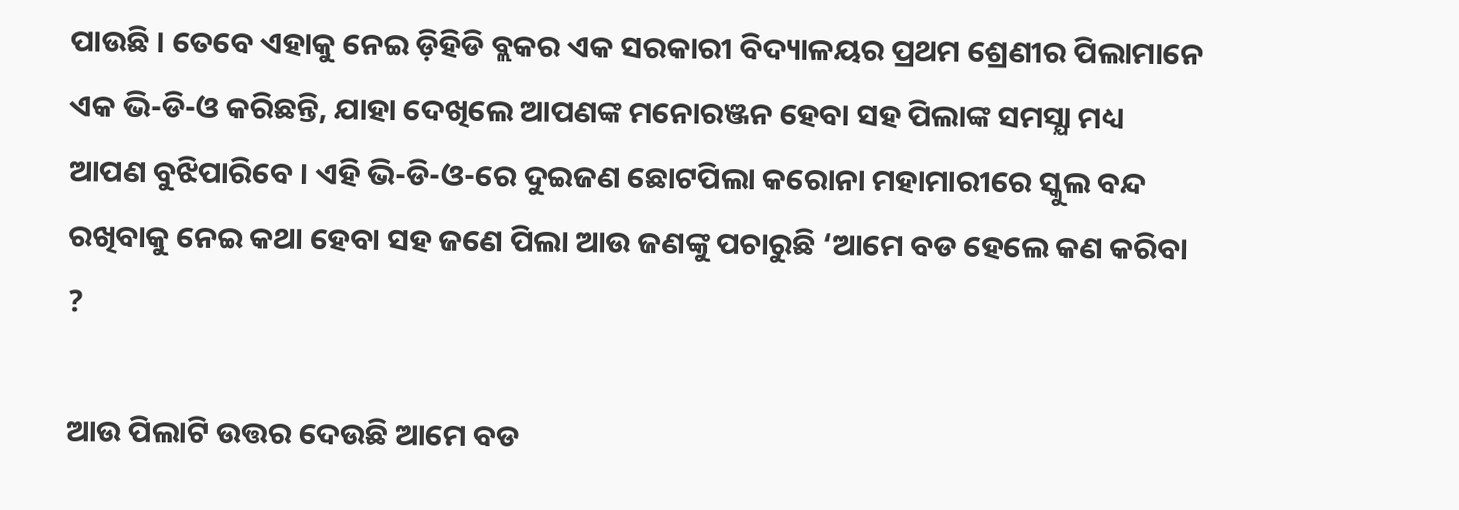ପାଉଛି । ତେବେ ଏହାକୁ ନେଇ ଡ଼ିହିଡି ବ୍ଲକର ଏକ ସରକାରୀ ବିଦ୍ୟାଳୟର ପ୍ରଥମ ଶ୍ରେଣୀର ପିଲାମାନେ ଏକ ଭି-ଡି-ଓ କରିଛନ୍ତି, ଯାହା ଦେଖିଲେ ଆପଣଙ୍କ ମନୋରଞ୍ଜନ ହେବା ସହ ପିଲାଙ୍କ ସମସ୍ଯା ମଧ୍ୟ ଆପଣ ବୁଝିପାରିବେ । ଏହି ଭି-ଡି-ଓ-ରେ ଦୁଇଜଣ ଛୋଟପିଲା କରୋନା ମହାମାରୀରେ ସ୍କୁଲ ବନ୍ଦ ରଖିବାକୁ ନେଇ କଥା ହେବା ସହ ଜଣେ ପିଲା ଆଉ ଜଣଙ୍କୁ ପଚାରୁଛି ‘ଆମେ ବଡ ହେଲେ କଣ କରିବା ?

ଆଉ ପିଲାଟି ଉତ୍ତର ଦେଉଛି ଆମେ ବଡ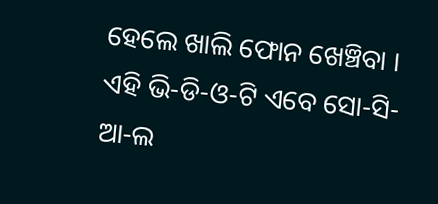ହେଲେ ଖାଲି ଫୋନ ଖେଞ୍ଚିବା । ଏହି ଭି-ଡି-ଓ-ଟି ଏବେ ସୋ-ସି-ଆ-ଲ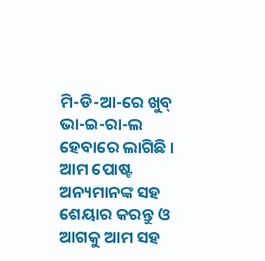ମି-ଡି-ଆ-ରେ ଖୁବ୍ ଭା-ଇ-ରା-ଲ ହେବାରେ ଲାଗିଛି । ଆମ ପୋଷ୍ଟ ଅନ୍ୟମାନଙ୍କ ସହ ଶେୟାର କରନ୍ତୁ ଓ ଆଗକୁ ଆମ ସହ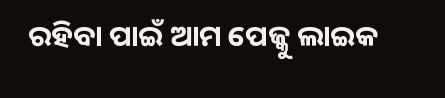ରହିବା ପାଇଁ ଆମ ପେଜ୍କୁ ଲାଇକ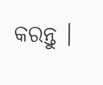କରନ୍ତୁ ।